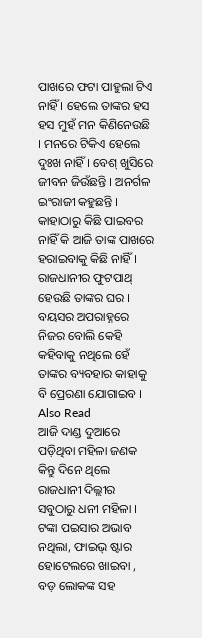ପାଖରେ ଫଟା ପାହୁଲା ଟିଏ ନାହିଁ । ହେଲେ ତାଙ୍କର ହସ ହସ ମୁହଁ ମନ କିଣିନେଉଛି । ମନରେ ଟିକିଏ ହେଲେ ଦୁଃଖ ନାହିଁ । ବେଶ୍ ଖୁସିରେ ଜୀବନ ଜିଉଁଛନ୍ତି । ଅନର୍ଗଳ ଇଂରାଜୀ କହୁଛନ୍ତି । କାହାଠାରୁ କିଛି ପାଇବର ନାହିଁ କି ଆଜି ତାଙ୍କ ପାଖରେ ହରାଇବାକୁ କିଛି ନାହିଁ । ରାଜଧାନୀର ଫୁଟପାଥ୍ ହେଉଛି ତାଙ୍କର ଘର । ବୟସର ଅପରାହ୍ନରେ ନିଜର ବୋଲି କେହି କହିବାକୁ ନଥିଲେ ହେଁ ତାଙ୍କର ବ୍ୟବହାର କାହାକୁ ବି ପ୍ରେରଣା ଯୋଗାଇବ ।
Also Read
ଆଜି ଦାଣ୍ଡ ଦୁଆରେ ପଡ଼ିଥିବା ମହିଳା ଜଣକ କିନ୍ତୁ ଦିନେ ଥିଲେ ରାଜଧାନୀ ଦିଲ୍ଲୀର ସବୁଠାରୁ ଧନୀ ମହିଳା । ଟଙ୍କା ପଇସାର ଅଭାବ ନଥିଲା, ଫାଇଭ୍ ଷ୍ଟାର ହୋଟେଲରେ ଖାଇବା , ବଡ଼ ଲୋକଙ୍କ ସହ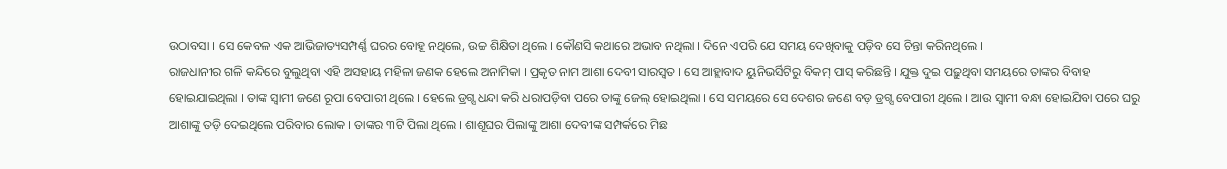ଉଠାବସା । ସେ କେବଳ ଏକ ଆଭିଜାତ୍ୟସମ୍ପର୍ଣ୍ଣ ଘରର ବୋହୂ ନଥିଲେ, ଉଚ୍ଚ ଶିକ୍ଷିତା ଥିଲେ । କୌଣସି କଥାରେ ଅଭାବ ନଥିଲା । ଦିନେ ଏପରି ଯେ ସମୟ ଦେଖିବାକୁ ପଡ଼ିବ ସେ ଚିନ୍ତା କରିନଥିଲେ ।
ରାଜଧାନୀର ଗଳି କନ୍ଦିରେ ବୁଲୁଥିବା ଏହି ଅସହାୟ ମହିଳା ଜଣକ ହେଲେ ଅନାମିକା । ପ୍ରକୃତ ନାମ ଆଶା ଦେବୀ ସାରସ୍ୱତ । ସେ ଆହ୍ଲାବାଦ ୟୁନିଭର୍ସିଟିରୁ ବିକମ୍ ପାସ୍ କରିଛନ୍ତି । ଯୁକ୍ତ ଦୁଇ ପଢ଼ୁଥିବା ସମୟରେ ତାଙ୍କର ବିବାହ ହୋଇଯାଇଥିଲା । ତାଙ୍କ ସ୍ୱାମୀ ଜଣେ ରୂପା ବେପାରୀ ଥିଲେ । ହେଲେ ଡ୍ରଗ୍ସ ଧନ୍ଦା କରି ଧରାପଡ଼ିବା ପରେ ତାଙ୍କୁ ଜେଲ୍ ହୋଇଥିଲା । ସେ ସମୟରେ ସେ ଦେଶର ଜଣେ ବଡ଼ ଡ୍ରଗ୍ସ ବେପାରୀ ଥିଲେ । ଆଉ ସ୍ୱାମୀ ବନ୍ଧା ହୋଇଯିବା ପରେ ଘରୁ ଆଶାଙ୍କୁ ତଡ଼ି ଦେଇଥିଲେ ପରିବାର ଲୋକ । ତାଙ୍କର ୩ଟି ପିଲା ଥିଲେ । ଶାଶୂଘର ପିଲାଙ୍କୁ ଆଶା ଦେବୀଙ୍କ ସମ୍ପର୍କରେ ମିଛ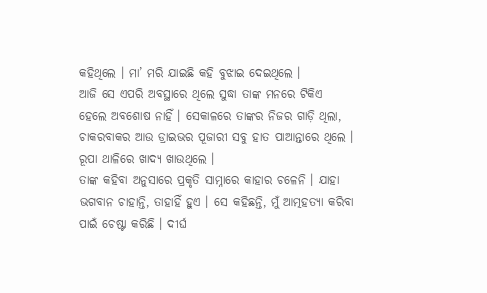କହିଥିଲେ । ମା’ ମରି ଯାଇଛି କହି ବୁଝାଇ ଦେଇଥିଲେ ।
ଆଜି ସେ ଏପରି ଅବସ୍ଥାରେ ଥିଲେ ସୁଦ୍ଧା ତାଙ୍କ ମନରେ ଟିକିଏ ହେଲେ ଅବଶୋଷ ନାହିଁ । ସେକାଳରେ ତାଙ୍କର ନିଜର ଗାଡ଼ି ଥିଲା, ଚାକରବାକର ଆଉ ଡ୍ରାଇଭର ପୂଜାରୀ ସବୁ ହାତ ପାଆନ୍ତାରେ ଥିଲେ । ରୂପା ଥାଳିରେ ଖାଦ୍ୟ ଖାଉଥିଲେ ।
ତାଙ୍କ କହିବା ଅନୁସାରେ ପ୍ରକୃତି ସାମ୍ନାରେ କାହାର ଚଳେନି । ଯାହା ଭଗବାନ ଚାହାନ୍ତି, ତାହାହିଁ ହୁଏ । ସେ କହିଛନ୍ତି, ମୁଁ ଆତ୍ମହତ୍ୟା କରିବା ପାଇଁ ଚେଷ୍ଟା କରିଛି । ଦୀର୍ଘ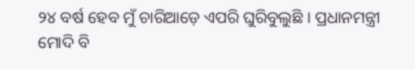୨୪ ବର୍ଷ ହେବ ମୁଁ ଚାରିଆଡ଼େ ଏପରି ଘୁରିବୁଲୁଛି । ପ୍ରଧାନମନ୍ତ୍ରୀ ମୋଦି ବି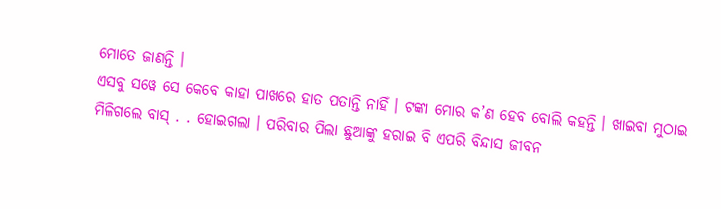ମୋତେ ଜାଣନ୍ତି ।
ଏସବୁ ସୱେ ସେ କେବେ କାହା ପାଖରେ ହାତ ପତାନ୍ତି ନାହିଁ । ଟଙ୍କା ମୋର କ’ଣ ହେବ ବୋଲି କହନ୍ତି । ଖାଇବା ମୁଠାଇ ମିଳିଗଲେ ବାସ୍ . . ହୋଇଗଲା । ପରିବାର ପିଲା ଛୁଆଙ୍କୁ ହରାଇ ବି ଏପରି ବିନ୍ଦାସ ଜୀବନ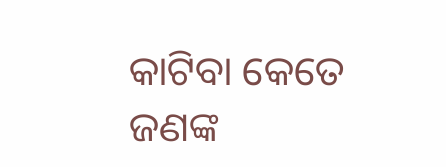କାଟିବା କେତେ ଜଣଙ୍କ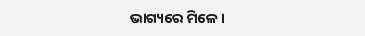ଭାଗ୍ୟରେ ମିଳେ ।